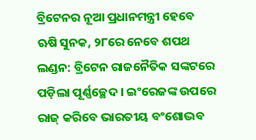ବ୍ରିଟେନର ନୂଆ ପ୍ରଧାନମନ୍ତ୍ରୀ ହେବେ ଋଷି ସୁନକ, ୨୮ରେ ନେବେ ଶପଥ
ଲଣ୍ଡନ: ବ୍ରିଟେନ ରାଜନୈତିକ ସଙ୍କଟରେ ପଡ଼ିଲା ପୂର୍ଣ୍ଣଚ୍ଛେଦ । ଇଂରେଜଙ୍କ ଉପରେ ରାଜ୍ କରିବେ ଭାରତୀୟ ବଂଶୋଦ୍ଭବ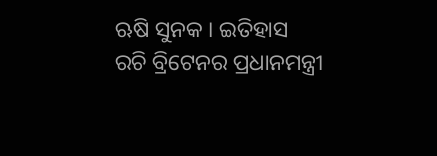ଋଷି ସୁନକ । ଇତିହାସ ରଚି ବ୍ରିଟେନର ପ୍ରଧାନମନ୍ତ୍ରୀ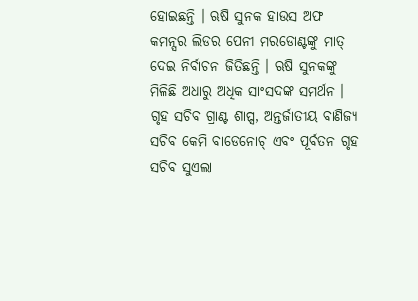ହୋଇଛନ୍ତି । ଋଷି ସୁନକ ହାଉସ ଅଫ କମନ୍ସର ଲିଡର ପେନୀ ମରଡୋଣ୍ଟଙ୍କୁ ମାତ୍ ଦେଇ ନିର୍ବାଚନ ଜିତିଛନ୍ତି । ଋଷି ସୁନକଙ୍କୁ ମିଳିଛି ଅଧାରୁ ଅଧିକ ସାଂସଦଙ୍କ ସମର୍ଥନ ।
ଗୃହ ସଚିବ ଗ୍ରାଣ୍ଟ ଶାପ୍ସ, ଅନ୍ତର୍ଜାତୀୟ ବାଣିଜ୍ୟ ସଚିବ କେମି ବାଡେନୋଚ୍ ଏବଂ ପୂର୍ବତନ ଗୃହ ସଚିବ ସୁଏଲା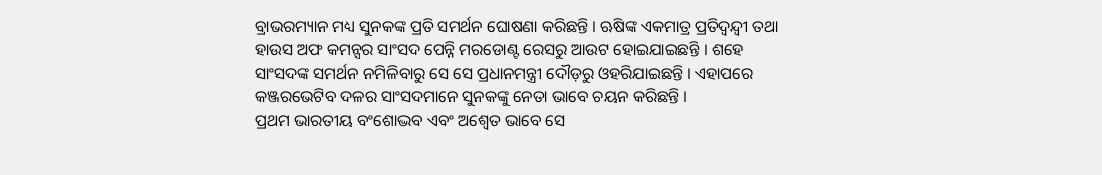ବ୍ରାଭରମ୍ୟାନ ମଧ୍ୟ ସୁନକଙ୍କ ପ୍ରତି ସମର୍ଥନ ଘୋଷଣା କରିଛନ୍ତି । ଋଷିଙ୍କ ଏକମାତ୍ର ପ୍ରତିଦ୍ବନ୍ଦ୍ବୀ ତଥା ହାଉସ ଅଫ କମନ୍ସର ସାଂସଦ ପେନ୍ନି ମରଡୋଣ୍ଟ ରେସରୁ ଆଉଟ ହୋଇଯାଇଛନ୍ତି । ଶହେ ସାଂସଦଙ୍କ ସମର୍ଥନ ନମିଳିବାରୁ ସେ ସେ ପ୍ରଧାନମନ୍ତ୍ରୀ ଦୌଡ଼ରୁ ଓହରିଯାଇଛନ୍ତି । ଏହାପରେ କଞ୍ଜରଭେଟିବ ଦଳର ସାଂସଦମାନେ ସୁନକଙ୍କୁ ନେତା ଭାବେ ଚୟନ କରିଛନ୍ତି ।
ପ୍ରଥମ ଭାରତୀୟ ବଂଶୋଦ୍ଭବ ଏବଂ ଅଶ୍ୱେତ ଭାବେ ସେ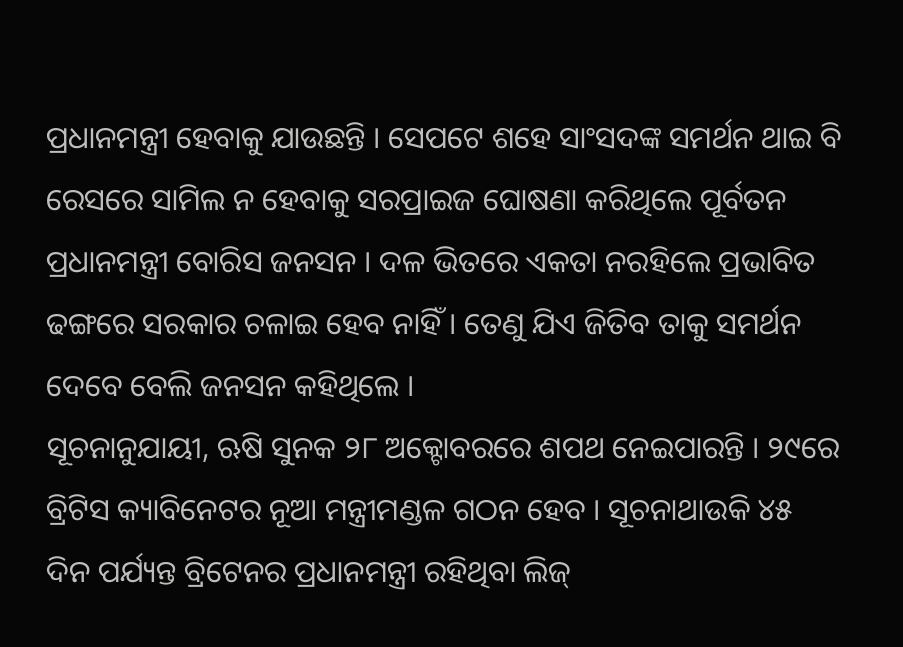ପ୍ରଧାନମନ୍ତ୍ରୀ ହେବାକୁ ଯାଉଛନ୍ତି । ସେପଟେ ଶହେ ସାଂସଦଙ୍କ ସମର୍ଥନ ଥାଇ ବି ରେସରେ ସାମିଲ ନ ହେବାକୁ ସରପ୍ରାଇଜ ଘୋଷଣା କରିଥିଲେ ପୂର୍ବତନ ପ୍ରଧାନମନ୍ତ୍ରୀ ବୋରିସ ଜନସନ । ଦଳ ଭିତରେ ଏକତା ନରହିଲେ ପ୍ରଭାବିତ ଢଙ୍ଗରେ ସରକାର ଚଳାଇ ହେବ ନାହିଁ । ତେଣୁ ଯିଏ ଜିତିବ ତାକୁ ସମର୍ଥନ ଦେବେ ବେଲି ଜନସନ କହିଥିଲେ ।
ସୂଚନାନୁଯାୟୀ, ଋଷି ସୁନକ ୨୮ ଅକ୍ଟୋବରରେ ଶପଥ ନେଇପାରନ୍ତି । ୨୯ରେ ବ୍ରିଟିସ କ୍ୟାବିନେଟର ନୂଆ ମନ୍ତ୍ରୀମଣ୍ଡଳ ଗଠନ ହେବ । ସୂଚନାଥାଉକି ୪୫ ଦିନ ପର୍ଯ୍ୟନ୍ତ ବ୍ରିଟେନର ପ୍ରଧାନମନ୍ତ୍ରୀ ରହିଥିବା ଲିଜ୍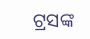ଟ୍ରସଙ୍କ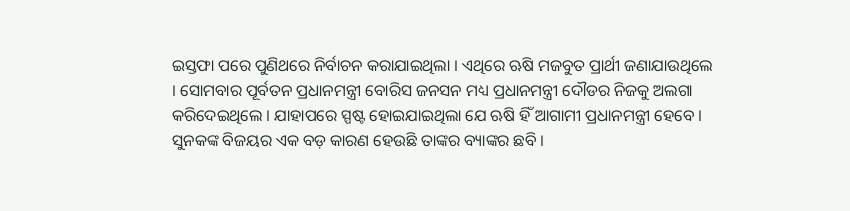ଇସ୍ତଫା ପରେ ପୁଣିଥରେ ନିର୍ବାଚନ କରାଯାଇଥିଲା । ଏଥିରେ ଋଷି ମଜବୁତ ପ୍ରାର୍ଥୀ ଜଣାଯାଉଥିଲେ । ସୋମବାର ପୂର୍ବତନ ପ୍ରଧାନମନ୍ତ୍ରୀ ବୋରିସ ଜନସନ ମଧ୍ୟ ପ୍ରଧାନମନ୍ତ୍ରୀ ଦୌଡର ନିଜକୁ ଅଲଗା କରିଦେଇଥିଲେ । ଯାହାପରେ ସ୍ପଷ୍ଟ ହୋଇଯାଇଥିଲା ଯେ ଋଷି ହିଁ ଆଗାମୀ ପ୍ରଧାନମନ୍ତ୍ରୀ ହେବେ ।
ସୁନକଙ୍କ ବିଜୟର ଏକ ବଡ଼ କାରଣ ହେଉଛି ତାଙ୍କର ବ୍ୟାଙ୍କର ଛବି ।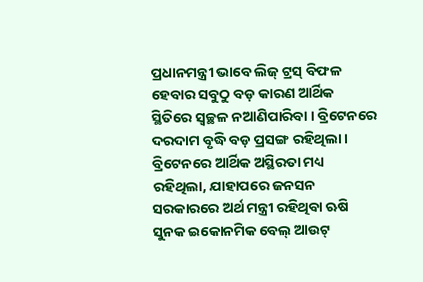ପ୍ରଧାନମନ୍ତ୍ରୀ ଭାବେ ଲିଜ୍ ଟ୍ରସ୍ ବିଫଳ ହେବାର ସବୁଠୁ ବଡ଼ କାରଣ ଆର୍ଥିକ ସ୍ଥିତିରେ ସ୍ୱଚ୍ଛଳ ନଆଣିପାରିବା । ବ୍ରିଟେନରେ ଦରଦାମ ବୃଦ୍ଧି ବଡ଼ ପ୍ରସଙ୍ଗ ରହିଥିଲା । ବ୍ରିଟେନରେ ଆର୍ଥିକ ଅସ୍ଥିରତା ମଧ୍ୟ ରହିଥିଲା, ଯାହାପରେ ଜନସନ ସରକାରରେ ଅର୍ଥ ମନ୍ତ୍ରୀ ରହିଥିବା ଋଷି ସୁନକ ଇକୋନମିକ ବେଲ୍ ଆଉଟ୍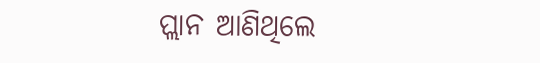ପ୍ଲାନ ଆଣିଥିଲେ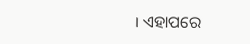। ଏହାପରେ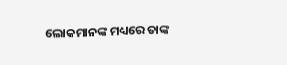ଲୋକମାନଙ୍କ ମଧ୍ୟରେ ତାଙ୍କ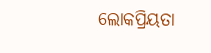ଲୋକପ୍ରିୟତା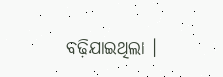ବଢ଼ିଯାଇଥିଲା ।